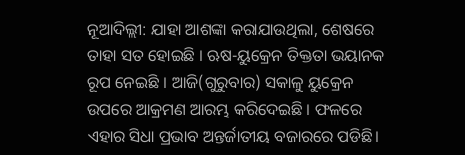ନୂଆଦିଲ୍ଲୀ: ଯାହା ଆଶଙ୍କା କରାଯାଉଥିଲା, ଶେଷରେ ତାହା ସତ ହୋଇଛି । ଋଷ-ୟୁକ୍ରେନ ତିକ୍ତତା ଭୟାନକ ରୂପ ନେଇଛି । ଆଜି(ଗୁରୁବାର) ସକାଳୁ ୟୁକ୍ରେନ ଉପରେ ଆକ୍ରମଣ ଆରମ୍ଭ କରିଦେଇଛି । ଫଳରେ ଏହାର ସିଧା ପ୍ରଭାବ ଅନ୍ତର୍ଜାତୀୟ ବଜାରରେ ପଡିଛି।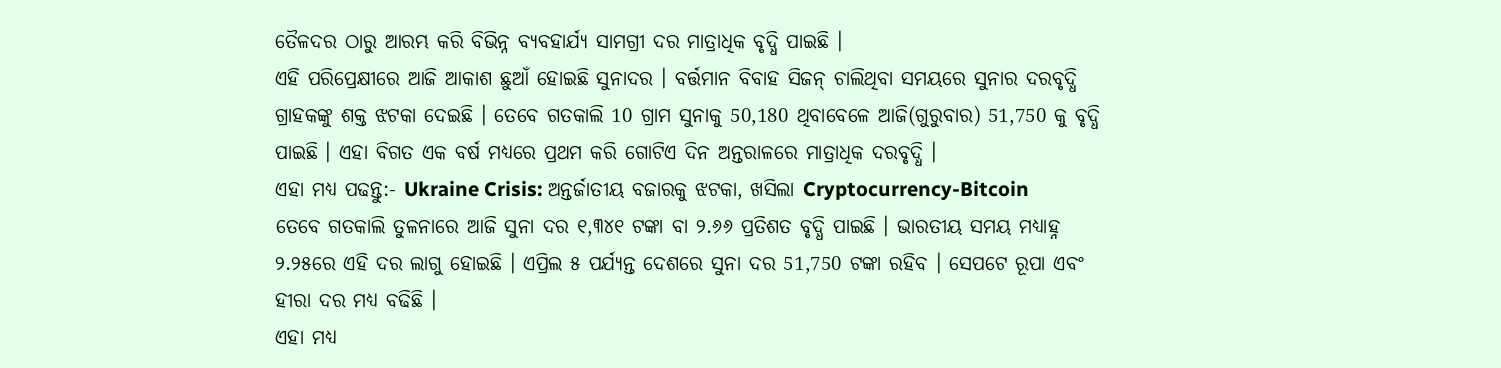ତୈଳଦର ଠାରୁ ଆରମ୍ଭ କରି ବିଭିନ୍ନ ବ୍ୟବହାର୍ଯ୍ୟ ସାମଗ୍ରୀ ଦର ମାତ୍ରାଧିକ ବୃଦ୍ଧି ପାଇଛି ।
ଏହି ପରିପ୍ରେକ୍ଷୀରେ ଆଜି ଆକାଶ ଛୁଆଁ ହୋଇଛି ସୁନାଦର । ବର୍ତ୍ତମାନ ବିବାହ ସିଜନ୍ ଚାଲିଥିବା ସମୟରେ ସୁନାର ଦରବୃଦ୍ଧି ଗ୍ରାହକଙ୍କୁ ଶକ୍ତ ଝଟକା ଦେଇଛି । ତେବେ ଗତକାଲି 10 ଗ୍ରାମ ସୁନାକୁ 50,180 ଥିବାବେଳେ ଆଜି(ଗୁରୁବାର) 51,750 କୁ ବୃଦ୍ଧି ପାଇଛି । ଏହା ବିଗତ ଏକ ବର୍ଷ ମଧ୍ୟରେ ପ୍ରଥମ କରି ଗୋଟିଏ ଦିନ ଅନ୍ତରାଳରେ ମାତ୍ରାଧିକ ଦରବୃଦ୍ଧି ।
ଏହା ମଧ୍ୟ ପଢନ୍ତୁ:- Ukraine Crisis: ଅନ୍ତର୍ଜାତୀୟ ବଜାରକୁ ଝଟକା, ଖସିଲା Cryptocurrency-Bitcoin
ତେବେ ଗତକାଲି ତୁଳନାରେ ଆଜି ସୁନା ଦର ୧,୩୪୧ ଟଙ୍କା ବା ୨.୬୬ ପ୍ରତିଶତ ବୃଦ୍ଧି ପାଇଛି । ଭାରତୀୟ ସମୟ ମଧ୍ୟାହ୍ନ ୨.୨୫ରେ ଏହି ଦର ଲାଗୁ ହୋଇଛି । ଏପ୍ରିଲ ୫ ପର୍ଯ୍ୟନ୍ତ ଦେଶରେ ସୁନା ଦର 51,750 ଟଙ୍କା ରହିବ । ସେପଟେ ରୂପା ଏବଂ ହୀରା ଦର ମଧ୍ୟ ବଢିଛି ।
ଏହା ମଧ୍ୟ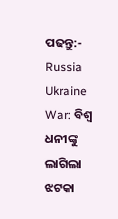ପଢନ୍ତୁ:- Russia Ukraine War: ବିଶ୍ବ ଧନୀଙ୍କୁ ଲାଗିଲା ଝଟକା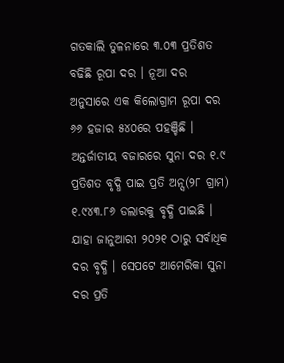ଗତକାଲି ତୁଳନାରେ ୩.୦୩ ପ୍ରତିଶତ ବଢିଛି ରୂପା ଦର । ନୂଆ ଦର ଅନୁସାରେ ଏକ କିଲୋଗ୍ରାମ ରୂପା ଦର ୬୬ ହଜାର ୫୪୦ରେ ପହଞ୍ଚିଛି । ଅନ୍ତର୍ଜାତୀୟ ବଜାରରେ ସୁନା ଦର ୧.୯ ପ୍ରତିଶତ ବୃଦ୍ଧି ପାଇ ପ୍ରତି ଅନ୍ସ(୨୮ ଗ୍ରାମ) ୧.୯୪୩.୮୬ ଡଲାରକୁ ବୃଦ୍ଧି ପାଇଛି । ଯାହା ଜାନୁଆରୀ ୨୦୨୧ ଠାରୁ ସର୍ବାଧିକ ଦର ବୃଦ୍ଧି । ସେପଟେ ଆମେରିକା ସୁନା ଦର ପ୍ରତି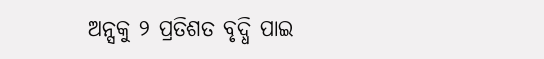ଅନ୍ସକୁ ୨ ପ୍ରତିଶତ ବୃଦ୍ଧି ପାଇ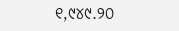୧,୯୪୯.୨୦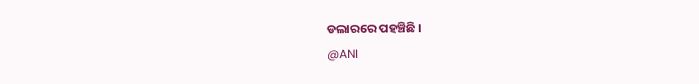ଡଲାରରେ ପହଞ୍ଚିଛି ।
@ANI